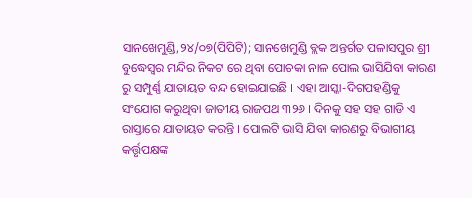ସାନଖେମୁଣ୍ଡି,୨୪/୦୭(ପିପିଟି); ସାନଖେମୁଣ୍ଡି ବ୍ଲକ ଅନ୍ତର୍ଗତ ପଳାସପୁର ଶ୍ରୀ ବୁଦ୍ଧେସ୍ୱର ମନ୍ଦିର ନିକଟ ରେ ଥିବା ପୋଚକା ନାଳ ପୋଲ ଭାସିଯିବା କାରଣ ରୁ ସମ୍ପୁର୍ଣ୍ଣ ଯାତାୟତ ବନ୍ଦ ହୋଇଯାଇଛି । ଏହା ଆସ୍କା-ଦିଗପହଣ୍ଡିକୁ ସଂଯୋଗ କରୁଥିବା ଜାତୀୟ ରାଜପଥ ୩୨୬ । ଦିନକୁ ସହ ସହ ଗାଡି ଏ ରାସ୍ତାରେ ଯାତାୟତ କରନ୍ତି । ପୋଲଟି ଭାସି ଯିବା କାରଣରୁ ବିଭାଗୀୟ କର୍ତ୍ତୃପକ୍ଷଙ୍କ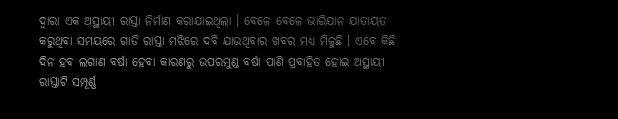ଦ୍ୱାରା ଏକ ଅସ୍ଥାୟୀ ରାସ୍ତା ନିର୍ମାଣ କରାଯାଇଥିଲା । ବେଳେ ବେଳେ ଭାରିଯାନ ଯାତାୟତ କରୁଥିବା ସମୟରେ ଗାଡି ରାସ୍ତା ମଝିରେ ଦବି ଯାଉଥିବାର ଖବର ମଧ୍ୟ ମିଳୁଛି । ଏବେ କିଛି ଦିନ ହବ ଲଗାଣ ବର୍ଷା ହେବା କାରଣରୁ ଉପରମୁଣ୍ଡ ବର୍ଷା ପାଣି ପ୍ରବାହିତ ହୋଇ ଅସ୍ଥାୟୀ ରାସ୍ତାଟି ସମ୍ପୂର୍ଣ୍ଣ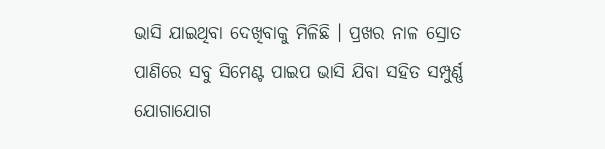ଭାସି ଯାଇଥିବା ଦେଖିବାକୁ ମିଳିଛି । ପ୍ରଖର ନାଳ ସ୍ରୋତ ପାଣିରେ ସବୁ ସିମେଣ୍ଟ ପାଇପ ଭାସି ଯିବା ସହିତ ସମ୍ପୁର୍ଣ୍ଣ ଯୋଗାଯୋଗ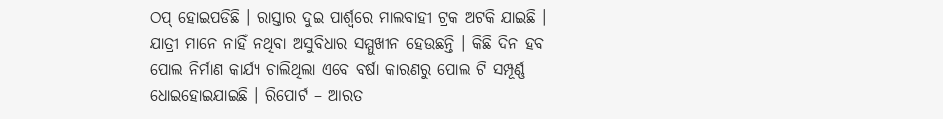ଠପ୍ ହୋଇପଡିଛି । ରାସ୍ତାର ଦୁଇ ପାର୍ଶ୍ୱରେ ମାଲବାହୀ ଟ୍ରକ ଅଟକି ଯାଇଛି । ଯାତ୍ରୀ ମାନେ ନାହିଁ ନଥିବା ଅସୁବିଧାର ସମ୍ମୁଖୀନ ହେଉଛନ୍ତି । କିଛି ଦିନ ହବ ପୋଲ ନିର୍ମାଣ କାର୍ଯ୍ୟ ଚାଲିଥିଲା ଏବେ ବର୍ଷା କାରଣରୁ ପୋଲ ଟି ସମ୍ପୂର୍ଣ୍ଣ ଧୋଇହୋଇଯାଇଛି । ରିପୋର୍ଟ – ଆରତ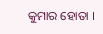କୁମାର ହୋତା ।